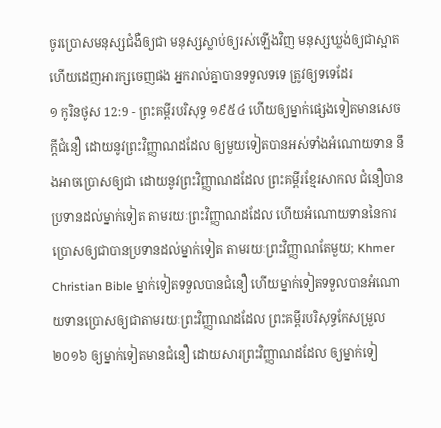ចូរប្រោសមនុស្សជំងឺឲ្យជា មនុស្សស្លាប់ឲ្យរស់ឡើងវិញ មនុស្សឃ្លង់ឲ្យជាស្អាត ហើយដេញអារក្សចេញផង អ្នករាល់គ្នាបានទទួលទទេ ត្រូវឲ្យទទេដែរ
១ កូរិនថូស 12:9 - ព្រះគម្ពីរបរិសុទ្ធ ១៩៥៤ ហើយឲ្យម្នាក់ផ្សេងទៀតមានសេចក្ដីជំនឿ ដោយនូវព្រះវិញ្ញាណដដែល ឲ្យមួយទៀតបានអស់ទាំងអំណោយទាន នឹងអាចប្រោសឲ្យជា ដោយនូវព្រះវិញ្ញាណដដែល ព្រះគម្ពីរខ្មែរសាកល ជំនឿបានប្រទានដល់ម្នាក់ទៀត តាមរយៈព្រះវិញ្ញាណដដែល ហើយអំណោយទាននៃការប្រោសឲ្យជាបានប្រទានដល់ម្នាក់ទៀត តាមរយៈព្រះវិញ្ញាណតែមួយ; Khmer Christian Bible ម្នាក់ទៀតទទួលបានជំនឿ ហើយម្នាក់ទៀតទទួលបានអំណោយទានប្រោសឲ្យជាតាមរយៈព្រះវិញ្ញាណដដែល ព្រះគម្ពីរបរិសុទ្ធកែសម្រួល ២០១៦ ឲ្យម្នាក់ទៀតមានជំនឿ ដោយសារព្រះវិញ្ញាណដដែល ឲ្យម្នាក់ទៀ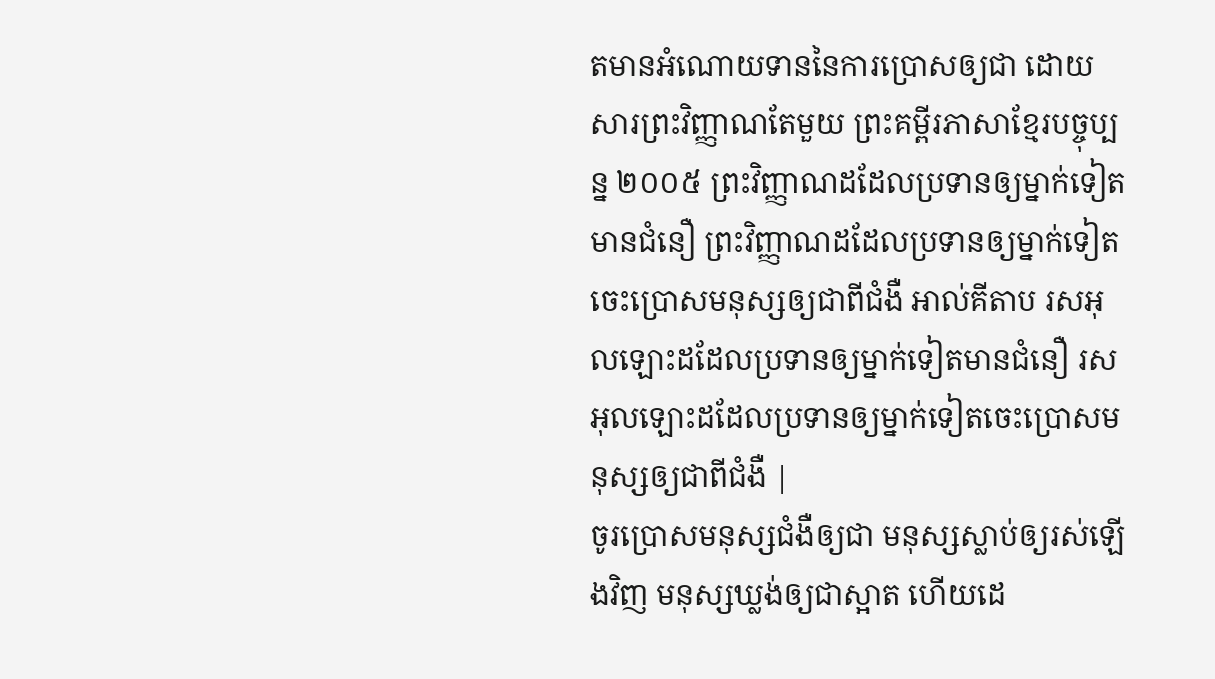តមានអំណោយទាននៃការប្រោសឲ្យជា ដោយសារព្រះវិញ្ញាណតែមួយ ព្រះគម្ពីរភាសាខ្មែរបច្ចុប្បន្ន ២០០៥ ព្រះវិញ្ញាណដដែលប្រទានឲ្យម្នាក់ទៀតមានជំនឿ ព្រះវិញ្ញាណដដែលប្រទានឲ្យម្នាក់ទៀតចេះប្រោសមនុស្សឲ្យជាពីជំងឺ អាល់គីតាប រសអុលឡោះដដែលប្រទានឲ្យម្នាក់ទៀតមានជំនឿ រសអុលឡោះដដែលប្រទានឲ្យម្នាក់ទៀតចេះប្រោសមនុស្សឲ្យជាពីជំងឺ |
ចូរប្រោសមនុស្សជំងឺឲ្យជា មនុស្សស្លាប់ឲ្យរស់ឡើងវិញ មនុស្សឃ្លង់ឲ្យជាស្អាត ហើយដេ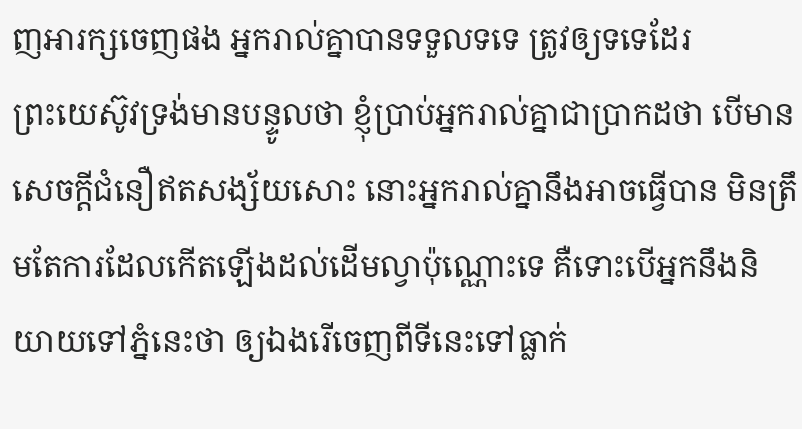ញអារក្សចេញផង អ្នករាល់គ្នាបានទទួលទទេ ត្រូវឲ្យទទេដែរ
ព្រះយេស៊ូវទ្រង់មានបន្ទូលថា ខ្ញុំប្រាប់អ្នករាល់គ្នាជាប្រាកដថា បើមានសេចក្ដីជំនឿឥតសង្ស័យសោះ នោះអ្នករាល់គ្នានឹងអាចធ្វើបាន មិនត្រឹមតែការដែលកើតឡើងដល់ដើមល្វាប៉ុណ្ណោះទេ គឺទោះបើអ្នកនឹងនិយាយទៅភ្នំនេះថា ឲ្យឯងរើចេញពីទីនេះទៅធ្លាក់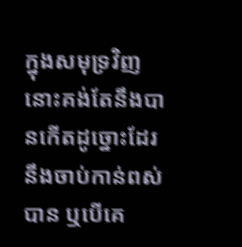ក្នុងសមុទ្រវិញ នោះគង់តែនឹងបានកើតដូច្នោះដែរ
នឹងចាប់កាន់ពស់បាន ឬបើគេ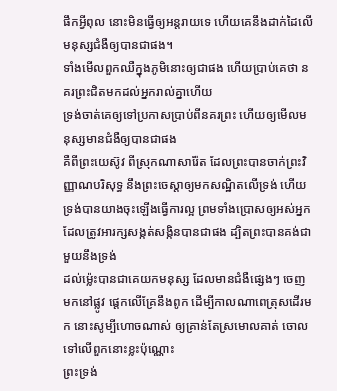ផឹកអ្វីពុល នោះមិនធ្វើឲ្យអន្តរាយទេ ហើយគេនឹងដាក់ដៃលើមនុស្សជំងឺឲ្យបានជាផង។
ទាំងមើលពួកឈឺក្នុងភូមិនោះឲ្យជាផង ហើយប្រាប់គេថា នគរព្រះជិតមកដល់អ្នករាល់គ្នាហើយ
ទ្រង់ចាត់គេឲ្យទៅប្រកាសប្រាប់ពីនគរព្រះ ហើយឲ្យមើលមនុស្សមានជំងឺឲ្យបានជាផង
គឺពីព្រះយេស៊ូវ ពីស្រុកណាសារ៉ែត ដែលព្រះបានចាក់ព្រះវិញ្ញាណបរិសុទ្ធ នឹងព្រះចេស្តាឲ្យមកសណ្ឋិតលើទ្រង់ ហើយទ្រង់បានយាងចុះឡើងធ្វើការល្អ ព្រមទាំងប្រោសឲ្យអស់អ្នក ដែលត្រូវអារក្សសង្កត់សង្កិនបានជាផង ដ្បិតព្រះបានគង់ជាមួយនឹងទ្រង់
ដល់ម៉្លេះបានជាគេយកមនុស្ស ដែលមានជំងឺផ្សេងៗ ចេញមកនៅផ្លូវ ផ្តេកលើគ្រែនឹងពូក ដើម្បីកាលណាពេត្រុសដើរមក នោះសូម្បីហោចណាស់ ឲ្យគ្រាន់តែស្រមោលគាត់ ចោលទៅលើពួកនោះខ្លះប៉ុណ្ណោះ
ព្រះទ្រង់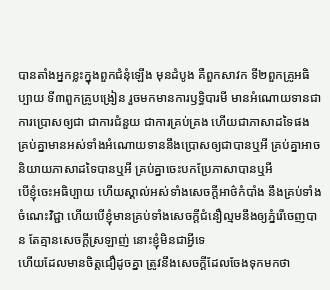បានតាំងអ្នកខ្លះក្នុងពួកជំនុំឡើង មុនដំបូង គឺពួកសាវក ទី២ពួកគ្រូអធិប្បាយ ទី៣ពួកគ្រូបង្រៀន រួចមកមានការឫទ្ធិបារមី មានអំណោយទានជាការប្រោសឲ្យជា ជាការជំនួយ ជាការគ្រប់គ្រង ហើយជាភាសាដទៃផង
គ្រប់គ្នាមានអស់ទាំងអំណោយទាននឹងប្រោសឲ្យជាបានឬអី គ្រប់គ្នាអាចនិយាយភាសាដទៃបានឬអី គ្រប់គ្នាចេះបកប្រែភាសាបានឬអី
បើខ្ញុំចេះអធិប្បាយ ហើយស្គាល់អស់ទាំងសេចក្ដីអាថ៌កំបាំង នឹងគ្រប់ទាំងចំណេះវិជ្ជា ហើយបើខ្ញុំមានគ្រប់ទាំងសេចក្ដីជំនឿល្មមនឹងឲ្យភ្នំរើចេញបាន តែគ្មានសេចក្ដីស្រឡាញ់ នោះខ្ញុំមិនជាអ្វីទេ
ហើយដែលមានចិត្តជឿដូចគ្នា ត្រូវនឹងសេចក្ដីដែលចែងទុកមកថា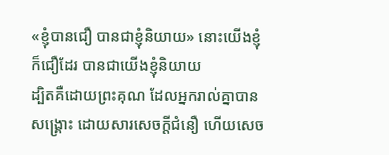«ខ្ញុំបានជឿ បានជាខ្ញុំនិយាយ» នោះយើងខ្ញុំក៏ជឿដែរ បានជាយើងខ្ញុំនិយាយ
ដ្បិតគឺដោយព្រះគុណ ដែលអ្នករាល់គ្នាបានសង្គ្រោះ ដោយសារសេចក្ដីជំនឿ ហើយសេច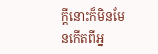ក្ដីនោះក៏មិនមែនកើតពីអ្ន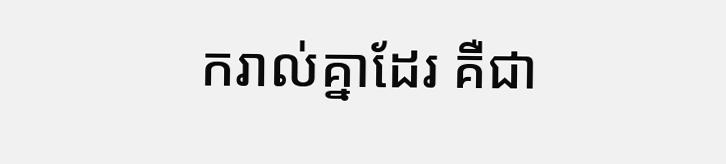ករាល់គ្នាដែរ គឺជា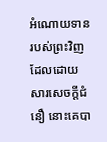អំណោយទានរបស់ព្រះវិញ
ដែលដោយសារសេចក្ដីជំនឿ នោះគេបា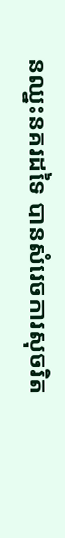នឈ្នះនគរដទៃ បានសំរេចការសុចរិត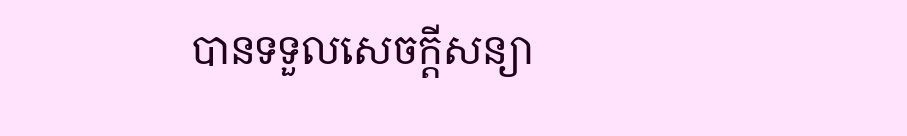បានទទួលសេចក្ដីសន្យា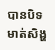បានបិទមាត់សិង្ហ